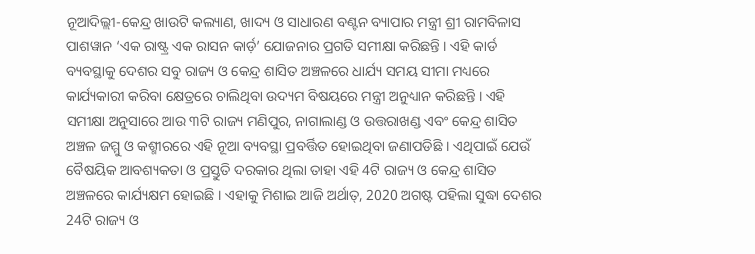ନୂଆଦିଲ୍ଲୀ-କେନ୍ଦ୍ର ଖାଉଟି କଲ୍ୟାଣ, ଖାଦ୍ୟ ଓ ସାଧାରଣ ବଣ୍ଟନ ବ୍ୟାପାର ମନ୍ତ୍ରୀ ଶ୍ରୀ ରାମବିଳାସ ପାଶୱାନ ‘ଏକ ରାଷ୍ଟ୍ର ଏକ ରାସନ କାର୍ଡ଼’ ଯୋଜନାର ପ୍ରଗତି ସମୀକ୍ଷା କରିଛନ୍ତି । ଏହି କାର୍ଡ ବ୍ୟବସ୍ଥାକୁ ଦେଶର ସବୁ ରାଜ୍ୟ ଓ କେନ୍ଦ୍ର ଶାସିତ ଅଞ୍ଚଳରେ ଧାର୍ଯ୍ୟ ସମୟ ସୀମା ମଧ୍ୟରେ କାର୍ଯ୍ୟକାରୀ କରିବା କ୍ଷେତ୍ରରେ ଚାଲିଥିବା ଉଦ୍ୟମ ବିଷୟରେ ମନ୍ତ୍ରୀ ଅନୁଧ୍ୟାନ କରିଛନ୍ତି । ଏହି ସମୀକ୍ଷା ଅନୁସାରେ ଆଉ ୩ଟି ରାଜ୍ୟ ମଣିପୁର, ନାଗାଲାଣ୍ଡ ଓ ଉତ୍ତରାଖଣ୍ଡ ଏବଂ କେନ୍ଦ୍ର ଶାସିତ ଅଞ୍ଚଳ ଜମ୍ମୁ ଓ କଶ୍ମୀରରେ ଏହି ନୂଆ ବ୍ୟବସ୍ଥା ପ୍ରବର୍ତ୍ତିତ ହୋଇଥିବା ଜଣାପଡିଛି । ଏଥିପାଇଁ ଯେଉଁ ବୈଷୟିକ ଆବଶ୍ୟକତା ଓ ପ୍ରସ୍ତୁତି ଦରକାର ଥିଲା ତାହା ଏହି 4ଟି ରାଜ୍ୟ ଓ କେନ୍ଦ୍ର ଶାସିତ ଅଞ୍ଚଳରେ କାର୍ଯ୍ୟକ୍ଷମ ହୋଇଛି । ଏହାକୁ ମିଶାଇ ଆଜି ଅର୍ଥାତ୍, 2020 ଅଗଷ୍ଟ ପହିଲା ସୁଦ୍ଧା ଦେଶର 24ଟି ରାଜ୍ୟ ଓ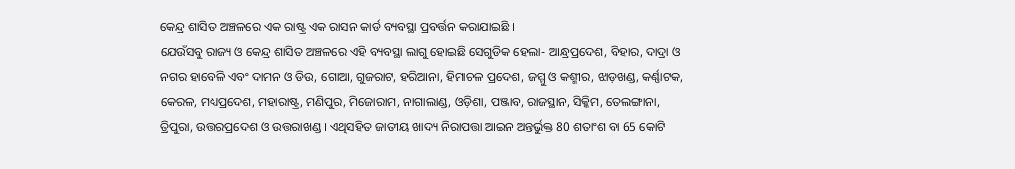କେନ୍ଦ୍ର ଶାସିତ ଅଞ୍ଚଳରେ ଏକ ରାଷ୍ଟ୍ର ଏକ ରାସନ କାର୍ଡ ବ୍ୟବସ୍ଥା ପ୍ରବର୍ତ୍ତନ କରାଯାଇଛି ।
ଯେଉଁସବୁ ରାଜ୍ୟ ଓ କେନ୍ଦ୍ର ଶାସିତ ଅଞ୍ଚଳରେ ଏହି ବ୍ୟବସ୍ଥା ଲାଗୁ ହୋଇଛି ସେଗୁଡିକ ହେଲା- ଆନ୍ଧ୍ରପ୍ରଦେଶ, ବିହାର, ଦାଦ୍ରା ଓ ନଗର ହାବେଳି ଏବଂ ଦାମନ ଓ ଡିଉ, ଗୋଆ, ଗୁଜରାଟ, ହରିଆନା, ହିମାଚଳ ପ୍ରଦେଶ, ଜମ୍ମୁ ଓ କଶ୍ମୀର, ଝାଡ଼ଖଣ୍ଡ, କର୍ଣ୍ଣାଟକ, କେରଳ, ମଧ୍ୟପ୍ରଦେଶ, ମହାରାଷ୍ଟ୍ର, ମଣିପୁର, ମିଜୋରାମ, ନାଗାଲାଣ୍ଡ, ଓଡ଼ିଶା, ପଞ୍ଜାବ, ରାଜସ୍ଥାନ, ସିକ୍କିମ, ତେଲଙ୍ଗାନା, ତ୍ରିପୁରା, ଉତ୍ତରପ୍ରଦେଶ ଓ ଉତ୍ତରାଖଣ୍ଡ । ଏଥିସହିତ ଜାତୀୟ ଖାଦ୍ୟ ନିରାପତ୍ତା ଆଇନ ଅନ୍ତର୍ଭୁକ୍ତ 80 ଶତାଂଶ ବା 65 କୋଟି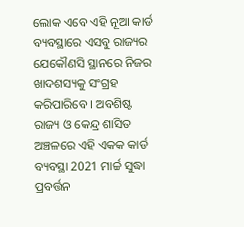ଲୋକ ଏବେ ଏହି ନୂଆ କାର୍ଡ ବ୍ୟବସ୍ଥାରେ ଏସବୁ ରାଜ୍ୟର ଯେକୌଣସି ସ୍ଥାନରେ ନିଜର ଖାଦଶସ୍ୟକୁ ସଂଗ୍ରହ କରିପାରିବେ । ଅବଶିଷ୍ଟ ରାଜ୍ୟ ଓ କେନ୍ଦ୍ର ଶାସିତ ଅଞ୍ଚଳରେ ଏହି ଏକକ କାର୍ଡ ବ୍ୟବସ୍ଥା 2021 ମାର୍ଚ୍ଚ ସୁଦ୍ଧା ପ୍ରବର୍ତ୍ତନ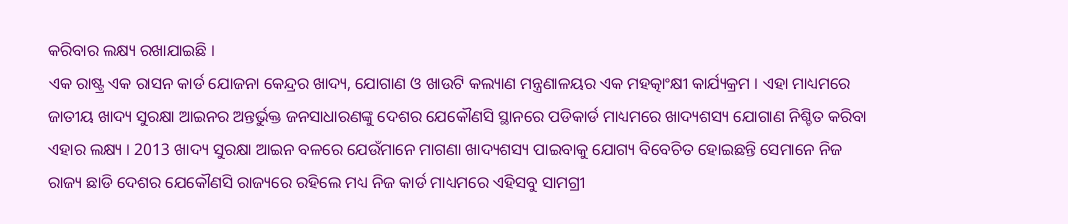କରିବାର ଲକ୍ଷ୍ୟ ରଖାଯାଇଛି ।
ଏକ ରାଷ୍ଟ୍ର ଏକ ରାସନ କାର୍ଡ ଯୋଜନା କେନ୍ଦ୍ରର ଖାଦ୍ୟ, ଯୋଗାଣ ଓ ଖାଉଟି କଲ୍ୟାଣ ମନ୍ତ୍ରଣାଳୟର ଏକ ମହତ୍କାଂକ୍ଷୀ କାର୍ଯ୍ୟକ୍ରମ । ଏହା ମାଧ୍ୟମରେ ଜାତୀୟ ଖାଦ୍ୟ ସୁରକ୍ଷା ଆଇନର ଅନ୍ତର୍ଭୁକ୍ତ ଜନସାଧାରଣଙ୍କୁ ଦେଶର ଯେକୌଣସି ସ୍ଥାନରେ ପଡିକାର୍ଡ ମାଧ୍ୟମରେ ଖାଦ୍ୟଶସ୍ୟ ଯୋଗାଣ ନିଶ୍ଚିତ କରିବା ଏହାର ଲକ୍ଷ୍ୟ । 2013 ଖାଦ୍ୟ ସୁରକ୍ଷା ଆଇନ ବଳରେ ଯେଉଁମାନେ ମାଗଣା ଖାଦ୍ୟଶସ୍ୟ ପାଇବାକୁ ଯୋଗ୍ୟ ବିବେଚିତ ହୋଇଛନ୍ତି ସେମାନେ ନିଜ ରାଜ୍ୟ ଛାଡି ଦେଶର ଯେକୌଣସି ରାଜ୍ୟରେ ରହିଲେ ମଧ୍ୟ ନିଜ କାର୍ଡ ମାଧ୍ୟମରେ ଏହିସବୁ ସାମଗ୍ରୀ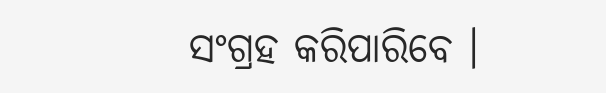ସଂଗ୍ରହ କରିପାରିବେ ।